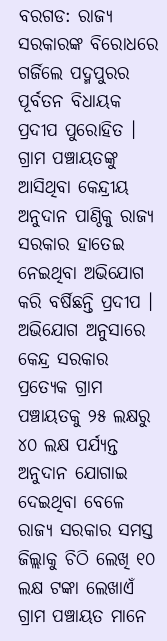ବରଗଡ: ରାଜ୍ୟ ସରକାରଙ୍କ ବିରୋଧରେ ଗର୍ଜିଲେ ପଦ୍ମପୁରର ପୂର୍ବତନ ବିଧାୟକ ପ୍ରଦୀପ ପୁରୋହିତ । ଗ୍ରାମ ପଞ୍ଚାୟତଙ୍କୁ ଆସିଥିବା କେନ୍ଦ୍ରୀୟ ଅନୁଦାନ ପାଣ୍ଠିକୁ ରାଜ୍ୟ ସରକାର ହାତେଇ ନେଇଥିବା ଅଭିଯୋଗ କରି ବର୍ଷିଛନ୍ତି ପ୍ରଦୀପ ।
ଅଭିଯୋଗ ଅନୁସାରେ କେନ୍ଦ୍ର ସରକାର ପ୍ରତ୍ୟେକ ଗ୍ରାମ ପଞ୍ଚାୟତକୁ ୨୫ ଲକ୍ଷରୁ ୪୦ ଲକ୍ଷ ପର୍ଯ୍ୟନ୍ତ ଅନୁଦାନ ଯୋଗାଇ ଦେଇଥିବା ବେଳେ ରାଜ୍ୟ ସରକାର ସମସ୍ତ ଜିଲ୍ଲାକୁ ଚିଠି ଲେଖି ୧୦ ଲକ୍ଷ ଟଙ୍କା ଲେଖାଏଁ ଗ୍ରାମ ପଞ୍ଚାୟତ ମାନେ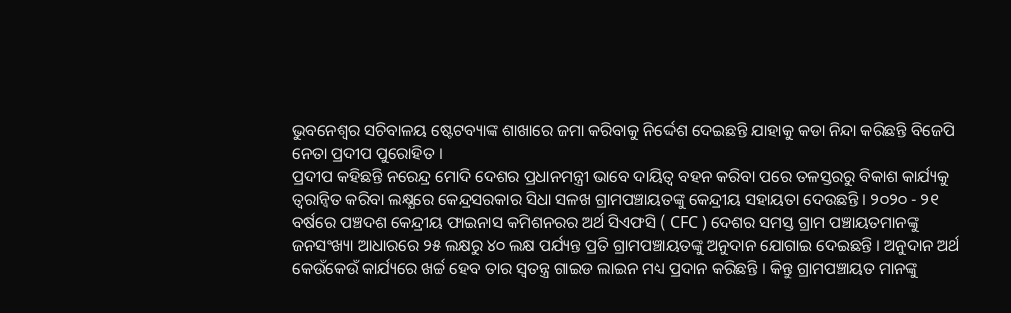ଭୁବନେଶ୍ବର ସଚିବାଳୟ ଷ୍ଟେଟବ୍ୟାଙ୍କ ଶାଖାରେ ଜମା କରିବାକୁ ନିର୍ଦ୍ଦେଶ ଦେଇଛନ୍ତି ଯାହାକୁ କଡା ନିନ୍ଦା କରିଛନ୍ତି ବିଜେପି ନେତା ପ୍ରଦୀପ ପୁରୋହିତ ।
ପ୍ରଦୀପ କହିଛନ୍ତି ନରେନ୍ଦ୍ର ମୋଦି ଦେଶର ପ୍ରଧାନମନ୍ତ୍ରୀ ଭାବେ ଦାୟିତ୍ୱ ବହନ କରିବା ପରେ ତଳସ୍ତରରୁ ବିକାଶ କାର୍ଯ୍ୟକୁ ତ୍ବରାନ୍ବିତ କରିବା ଲକ୍ଷ୍ଯରେ କେନ୍ଦ୍ରସରକାର ସିଧା ସଳଖ ଗ୍ରାମପଞ୍ଚାୟତଙ୍କୁ କେନ୍ଦ୍ରୀୟ ସହାୟତା ଦେଉଛନ୍ତି । ୨୦୨୦ - ୨୧ ବର୍ଷରେ ପଞ୍ଚଦଶ କେନ୍ଦ୍ରୀୟ ଫାଇନାସ କମିଶନରର ଅର୍ଥ ସିଏଫସି ( CFC ) ଦେଶର ସମସ୍ତ ଗ୍ରାମ ପଞ୍ଚାୟତମାନଙ୍କୁ ଜନସଂଖ୍ୟା ଆଧାରରେ ୨୫ ଲକ୍ଷରୁ ୪୦ ଲକ୍ଷ ପର୍ଯ୍ୟନ୍ତ ପ୍ରତି ଗ୍ରାମପଞ୍ଚାୟତଙ୍କୁ ଅନୁଦାନ ଯୋଗାଇ ଦେଇଛନ୍ତି । ଅନୁଦାନ ଅର୍ଥ କେଉଁକେଉଁ କାର୍ଯ୍ୟରେ ଖର୍ଚ୍ଚ ହେବ ତାର ସ୍ବତନ୍ତ୍ର ଗାଇଡ ଲାଇନ ମଧ୍ୟ ପ୍ରଦାନ କରିଛନ୍ତି । କିନ୍ତୁ ଗ୍ରାମପଞ୍ଚାୟତ ମାନଙ୍କୁ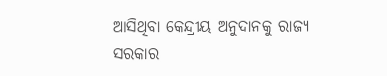ଆସିଥିବା କେନ୍ଦ୍ରୀୟ ଅନୁଦାନକୁ ରାଜ୍ୟ ସରକାର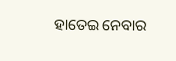ହାତେଇ ନେବାର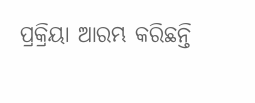ପ୍ରକ୍ରିୟା ଆରମ୍ଭ କରିଛନ୍ତି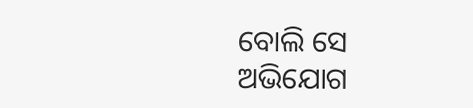ବୋଲି ସେ ଅଭିଯୋଗ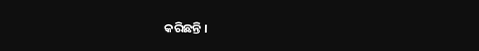କରିଛନ୍ତି ।